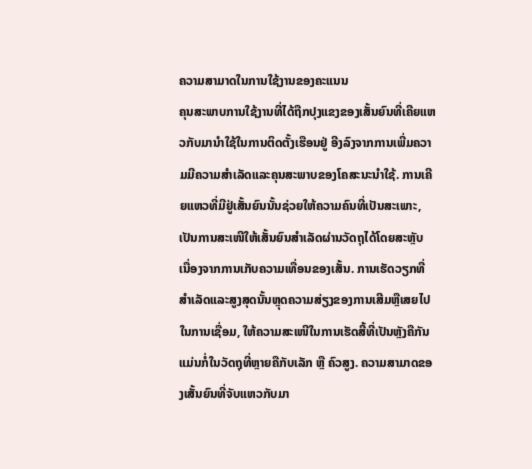ຄວາມສາມາດໃນການໃຊ້ງານຂອງຄະແນນ
ຄຸນສະພາບການໃຊ້ງານທີ່ໄດ້ຖືກປຸງແຂງຂອງເສັ້ນຍົນທີ່ເຄີຍແຫວກັບມານຳໃຊ້ໃນການຕິດຕັ້ງເຮືອນຢູ່ ອີງລົງຈາກການເພີ່ມຄວາມມີຄວາມສຳເລັດແລະຄຸນສະພາບຂອງໂຄສະນະນຳໃຊ້. ການເຄີຍແຫວທີ່ມີຢູ່ເສັ້ນຍົນນັ້ນຊ່ວຍໃຫ້ຄວາມຄົນທີ່ເປັນສະເພາະ, ເປັນການສະເໜີໃຫ້ເສັ້ນຍົນສຳເລັດຜ່ານວັດຖຸໄດ້ໂດຍສະຫຼັບ ເນື່ອງຈາກການເກັບຄວາມເທື່ອນຂອງເສັ້ນ. ການເຮັດວຽກທີ່ສຳເລັດແລະສູງສຸດນັ້ນຫຼຸດຄວາມສ່ຽງຂອງການເສີມຫຼືເສຍໄປໃນການເຊື່ອມ, ໃຫ້ຄວາມສະເໜີໃນການເຮັດສີ້ທີ່ເປັນຫຼັງຄືກັນແມ່ນກໍ່ໃນວັດຖຸທີ່ຫຼາຍຄືກັບເລັກ ຫຼື ຄົວສູງ. ຄວາມສາມາດຂອງເສັ້ນຍົນທີ່ຈັບແຫວກັບມາ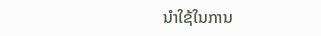ນຳໃຊ້ໃນການ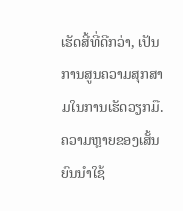ເຮັດສີ້ທີ່ດີກວ່າ, ເປັນການສູນຄວາມສຸກສາມໃນການເຮັດວຽກມື. ຄວາມຫຼາຍຂອງເສັ້ນຍົນນຳໃຊ້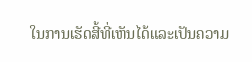ໃນການເຮັດສີ້ທີ່ເຫັນໄດ້ແລະເປັນຄວາມ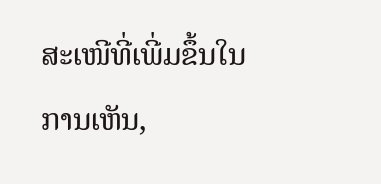ສະເໜີທີ່ເພີ່ມຂຶ້ນໃນການເຫັນ,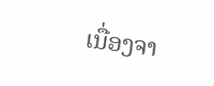ເນື່ອງຈາ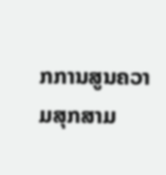ກການສູນຄວາມສຸກສາມ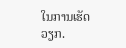ໃນການເຮັດວຽກ.